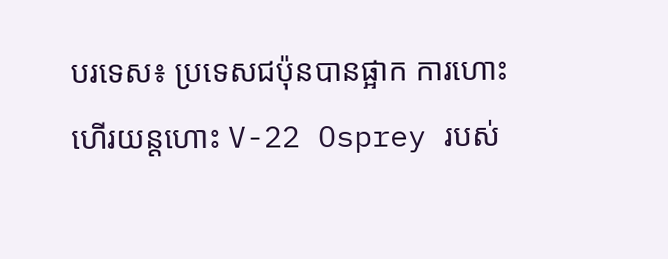បរទេស៖ ប្រទេសជប៉ុនបានផ្អាក ការហោះហើរយន្តហោះ V-22 Osprey របស់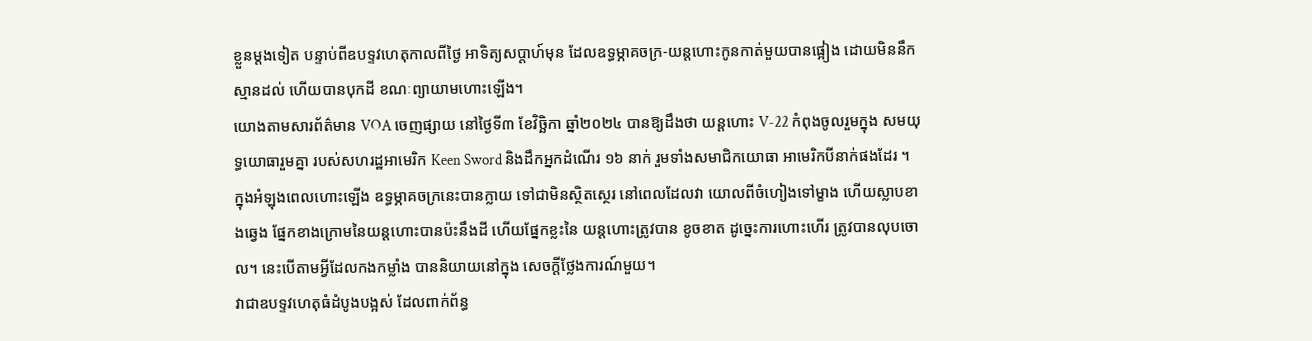ខ្លួនម្តងទៀត បន្ទាប់ពីឧបទ្ទវហេតុកាលពីថ្ងៃ អាទិត្យសប្តាហ៍មុន ដែលឧទ្ធម្ភាគចក្រ-យន្តហោះកូនកាត់មួយបានផ្អៀង ដោយមិននឹកស្មានដល់ ហើយបានបុកដី ខណៈព្យាយាមហោះឡើង។
យោងតាមសារព័ត៌មាន VOA ចេញផ្សាយ នៅថ្ងៃទី៣ ខែវិច្ឆិកា ឆ្នាំ២០២៤ បានឱ្យដឹងថា យន្តហោះ V-22 កំពុងចូលរួមក្នុង សមយុទ្ធយោធារួមគ្នា របស់សហរដ្ឋអាមេរិក Keen Sword និងដឹកអ្នកដំណើរ ១៦ នាក់ រួមទាំងសមាជិកយោធា អាមេរិកបីនាក់ផងដែរ ។ ក្នុងអំឡុងពេលហោះឡើង ឧទ្ធម្ភាគចក្រនេះបានក្លាយ ទៅជាមិនស្ថិតស្ថេរ នៅពេលដែលវា យោលពីចំហៀងទៅម្ខាង ហើយស្លាបខាងឆ្វេង ផ្នែកខាងក្រោមនៃយន្តហោះបានប៉ះនឹងដី ហើយផ្នែកខ្លះនៃ យន្តហោះត្រូវបាន ខូចខាត ដូច្នេះការហោះហើរ ត្រូវបានលុបចោល។ នេះបើតាមអ្វីដែលកងកម្លាំង បាននិយាយនៅក្នុង សេចក្តីថ្លែងការណ៍មួយ។
វាជាឧបទ្ទវហេតុធំដំបូងបង្អស់ ដែលពាក់ព័ន្ធ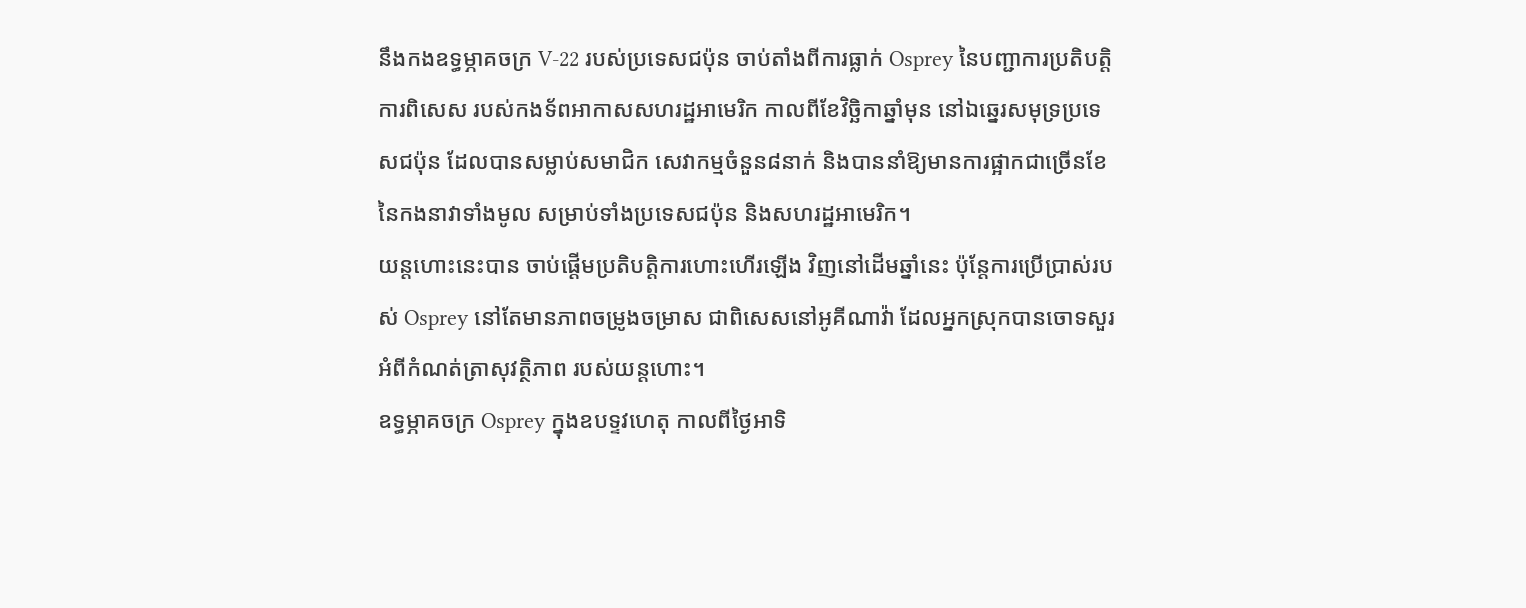នឹងកងឧទ្ធម្ភាគចក្រ V-22 របស់ប្រទេសជប៉ុន ចាប់តាំងពីការធ្លាក់ Osprey នៃបញ្ជាការប្រតិបត្តិការពិសេស របស់កងទ័ពអាកាសសហរដ្ឋអាមេរិក កាលពីខែវិច្ឆិកាឆ្នាំមុន នៅឯឆ្នេរសមុទ្រប្រទេសជប៉ុន ដែលបានសម្លាប់សមាជិក សេវាកម្មចំនួន៨នាក់ និងបាននាំឱ្យមានការផ្អាកជាច្រើនខែ នៃកងនាវាទាំងមូល សម្រាប់ទាំងប្រទេសជប៉ុន និងសហរដ្ឋអាមេរិក។
យន្តហោះនេះបាន ចាប់ផ្តើមប្រតិបត្តិការហោះហើរឡើង វិញនៅដើមឆ្នាំនេះ ប៉ុន្តែការប្រើប្រាស់របស់ Osprey នៅតែមានភាពចម្រូងចម្រាស ជាពិសេសនៅអូគីណាវ៉ា ដែលអ្នកស្រុកបានចោទសួរ អំពីកំណត់ត្រាសុវត្ថិភាព របស់យន្តហោះ។
ឧទ្ធម្ភាគចក្រ Osprey ក្នុងឧបទ្ទវហេតុ កាលពីថ្ងៃអាទិ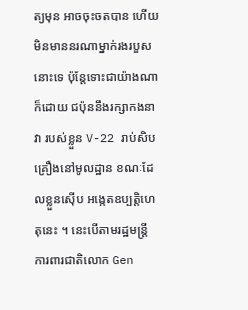ត្យមុន អាចចុះចតបាន ហើយមិនមាននរណាម្នាក់រងរបួសនោះទេ ប៉ុន្តែទោះជាយ៉ាងណាក៏ដោយ ជប៉ុននឹងរក្សាកងនាវា របស់ខ្លួន V-22 រាប់សិបគ្រឿងនៅមូលដ្ឋាន ខណៈដែលខ្លួនស៊ើប អង្កេតឧប្បត្តិហេតុនេះ ។ នេះបើតាមរដ្ឋមន្ត្រី ការពារជាតិលោក Gen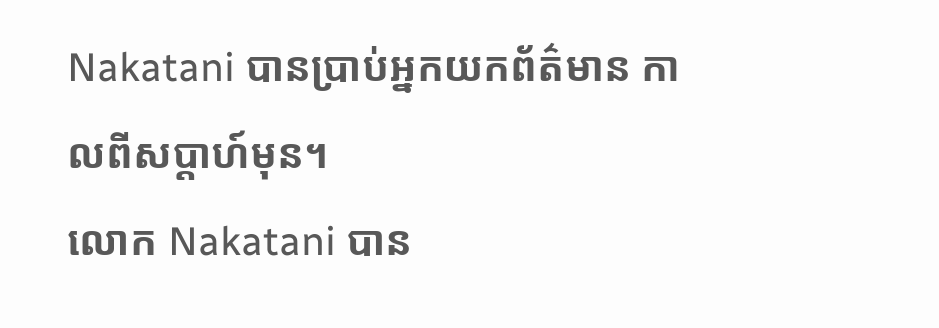Nakatani បានប្រាប់អ្នកយកព័ត៌មាន កាលពីសប្តាហ៍មុន។
លោក Nakatani បាន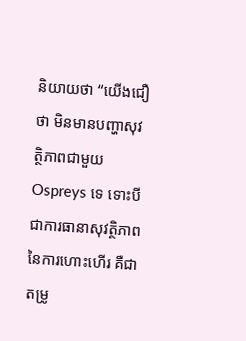និយាយថា “យើងជឿថា មិនមានបញ្ហាសុវត្ថិភាពជាមួយ Ospreys ទេ ទោះបីជាការធានាសុវត្ថិភាព នៃការហោះហើរ គឺជាតម្រូ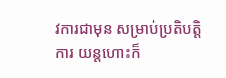វការជាមុន សម្រាប់ប្រតិបត្តិការ យន្តហោះក៏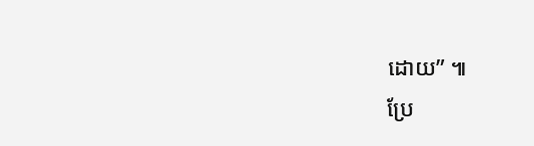ដោយ” ៕
ប្រែ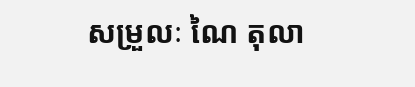សម្រួលៈ ណៃ តុលា